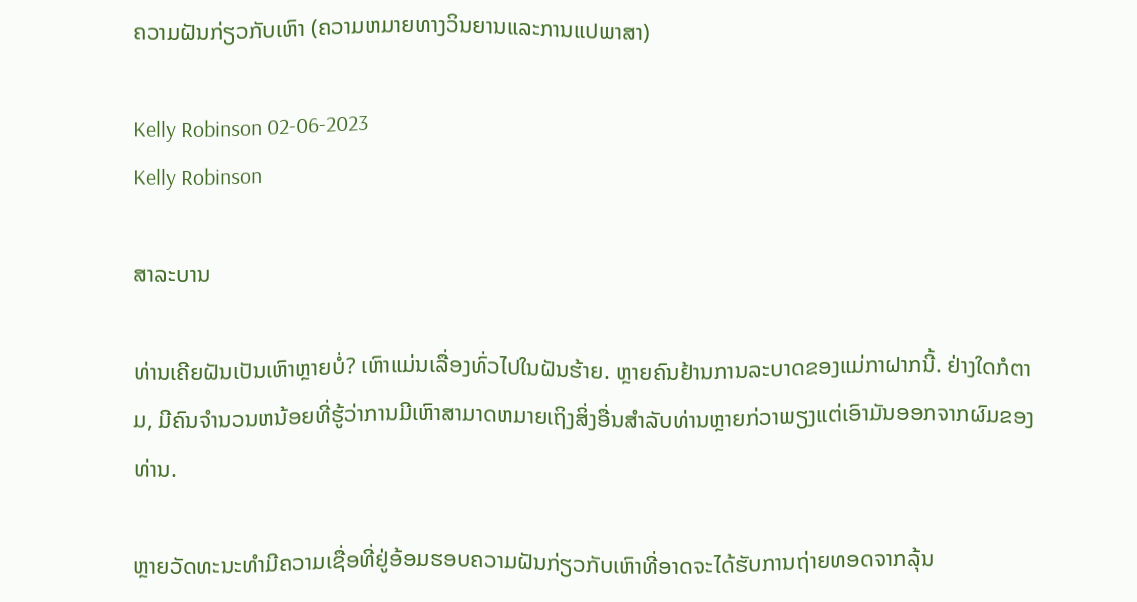ຄວາມຝັນກ່ຽວກັບເຫົາ (ຄວາມຫມາຍທາງວິນຍານແລະການແປພາສາ)

Kelly Robinson 02-06-2023
Kelly Robinson

ສາລະບານ

ທ່ານເຄີຍຝັນເປັນເຫົາຫຼາຍບໍ່? ເຫົາແມ່ນເລື່ອງທົ່ວໄປໃນຝັນຮ້າຍ. ຫຼາຍຄົນຢ້ານການລະບາດຂອງແມ່ກາຝາກນີ້. ຢ່າງໃດກໍຕາມ, ມີຄົນຈໍານວນຫນ້ອຍທີ່ຮູ້ວ່າການມີເຫົາສາມາດຫມາຍເຖິງສິ່ງອື່ນສໍາລັບທ່ານຫຼາຍກ່ວາພຽງແຕ່ເອົາມັນອອກຈາກຜົມຂອງທ່ານ.

ຫຼາຍວັດທະນະທໍາມີຄວາມເຊື່ອທີ່ຢູ່ອ້ອມຮອບຄວາມຝັນກ່ຽວກັບເຫົາທີ່ອາດຈະໄດ້ຮັບການຖ່າຍທອດຈາກລຸ້ນ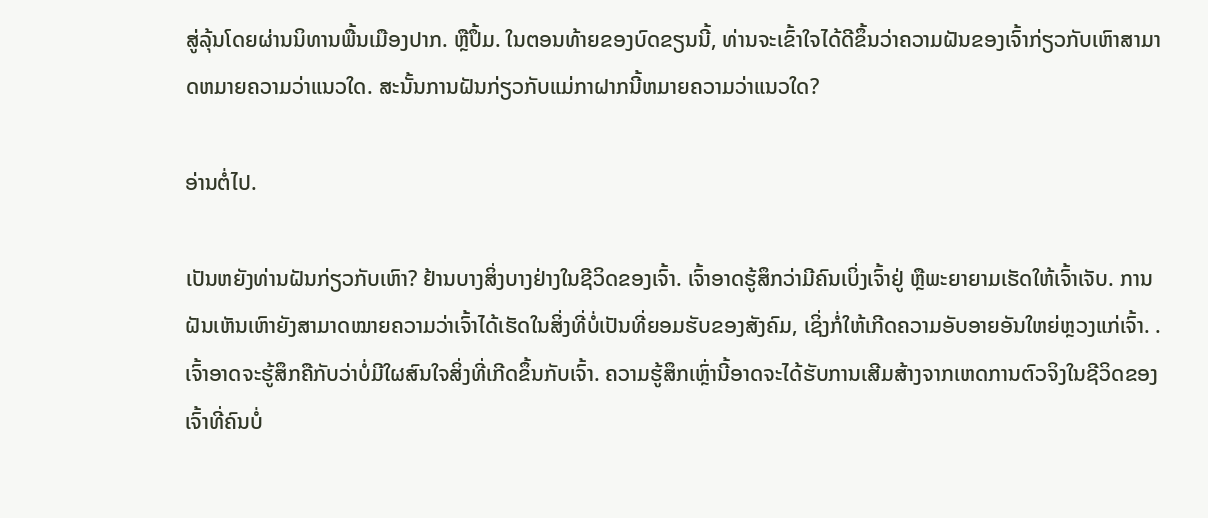ສູ່ລຸ້ນໂດຍຜ່ານນິທານພື້ນເມືອງປາກ. ຫຼືປຶ້ມ. ໃນຕອນທ້າຍຂອງບົດຂຽນນີ້, ທ່ານຈະເຂົ້າໃຈໄດ້ດີຂຶ້ນວ່າຄວາມຝັນຂອງເຈົ້າກ່ຽວກັບເຫົາສາມາດຫມາຍຄວາມວ່າແນວໃດ. ສະນັ້ນການຝັນກ່ຽວກັບແມ່ກາຝາກນີ້ຫມາຍຄວາມວ່າແນວໃດ?

ອ່ານຕໍ່ໄປ.

ເປັນຫຍັງທ່ານຝັນກ່ຽວກັບເຫົາ? ຢ້ານບາງສິ່ງບາງຢ່າງໃນຊີວິດຂອງເຈົ້າ. ເຈົ້າອາດຮູ້ສຶກວ່າມີຄົນເບິ່ງເຈົ້າຢູ່ ຫຼືພະຍາຍາມເຮັດໃຫ້ເຈົ້າເຈັບ. ການຝັນເຫັນເຫົາຍັງສາມາດໝາຍຄວາມວ່າເຈົ້າໄດ້ເຮັດໃນສິ່ງທີ່ບໍ່ເປັນທີ່ຍອມຮັບຂອງສັງຄົມ, ເຊິ່ງກໍ່ໃຫ້ເກີດຄວາມອັບອາຍອັນໃຫຍ່ຫຼວງແກ່ເຈົ້າ. . ເຈົ້າອາດຈະຮູ້ສຶກຄືກັບວ່າບໍ່ມີໃຜສົນໃຈສິ່ງທີ່ເກີດຂຶ້ນກັບເຈົ້າ. ຄວາມຮູ້ສຶກເຫຼົ່ານີ້ອາດຈະໄດ້ຮັບການເສີມສ້າງຈາກເຫດການຕົວຈິງໃນຊີວິດຂອງເຈົ້າທີ່ຄົນບໍ່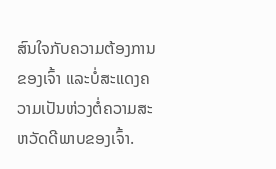ສົນໃຈກັບຄວາມຕ້ອງການຂອງເຈົ້າ ແລະບໍ່ສະແດງຄວາມເປັນຫ່ວງຕໍ່ຄວາມສະຫວັດດີພາບຂອງເຈົ້າ.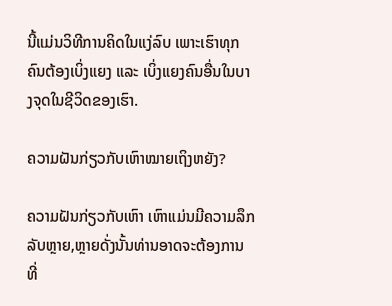ນີ້ແມ່ນວິທີການຄິດໃນແງ່ລົບ ເພາະເຮົາທຸກຄົນຕ້ອງເບິ່ງແຍງ ແລະ ເບິ່ງແຍງຄົນອື່ນໃນບາງຈຸດໃນຊີວິດຂອງເຮົາ.

ຄວາມຝັນກ່ຽວກັບເຫົາໝາຍເຖິງຫຍັງ?

ຄວາມຝັນກ່ຽວກັບເຫົາ ເຫົາແມ່ນມີຄວາມລຶກລັບຫຼາຍ,ຫຼາຍດັ່ງນັ້ນທ່ານອາດຈະຕ້ອງການທີ່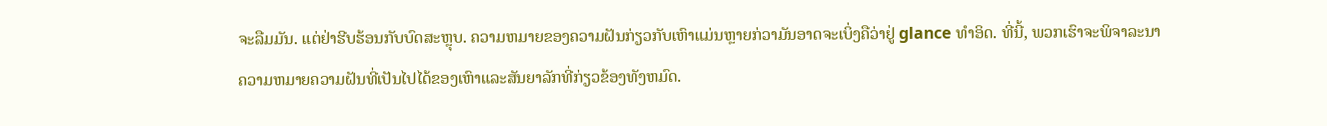ຈະລືມມັນ. ແຕ່ຢ່າຮີບຮ້ອນກັບບົດສະຫຼຸບ. ຄວາມຫມາຍຂອງຄວາມຝັນກ່ຽວກັບເຫົາແມ່ນຫຼາຍກ່ວາມັນອາດຈະເບິ່ງຄືວ່າຢູ່ glance ທໍາອິດ. ທີ່ນີ້, ພວກເຮົາຈະພິຈາລະນາຄວາມຫມາຍຄວາມຝັນທີ່ເປັນໄປໄດ້ຂອງເຫົາແລະສັນຍາລັກທີ່ກ່ຽວຂ້ອງທັງຫມົດ.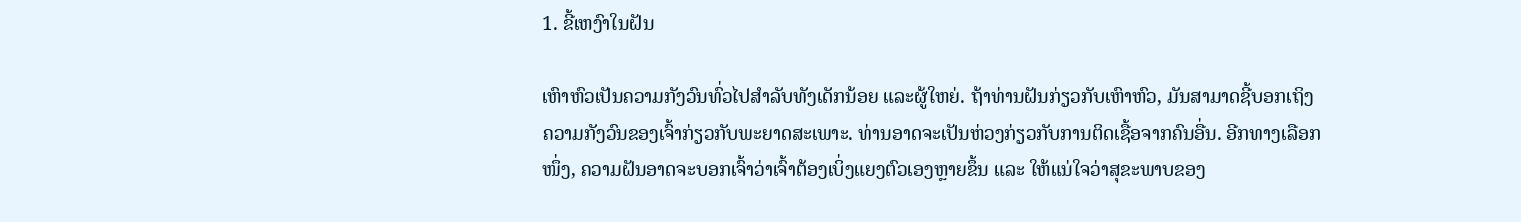1. ຂີ້ເຫງົາໃນຝັນ

ເຫົາຫົວເປັນຄວາມກັງວົນທົ່ວໄປສໍາລັບທັງເດັກນ້ອຍ ແລະຜູ້ໃຫຍ່. ຖ້າທ່ານຝັນກ່ຽວກັບເຫົາຫົວ, ມັນສາມາດຊີ້ບອກເຖິງຄວາມກັງວົນຂອງເຈົ້າກ່ຽວກັບພະຍາດສະເພາະ. ທ່ານອາດຈະເປັນຫ່ວງກ່ຽວກັບການຕິດເຊື້ອຈາກຄົນອື່ນ. ອີກທາງເລືອກໜຶ່ງ, ຄວາມຝັນອາດຈະບອກເຈົ້າວ່າເຈົ້າຕ້ອງເບິ່ງແຍງຕົວເອງຫຼາຍຂຶ້ນ ແລະ ໃຫ້ແນ່ໃຈວ່າສຸຂະພາບຂອງ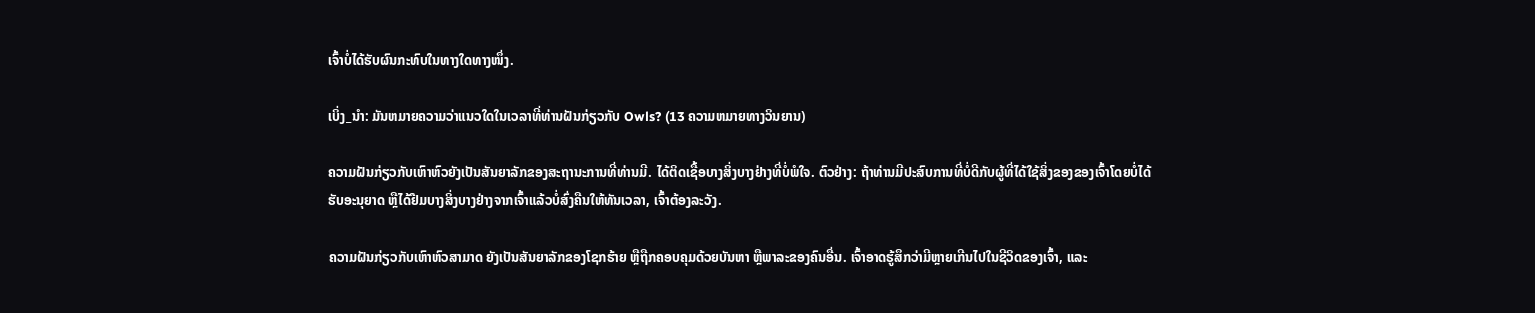ເຈົ້າບໍ່ໄດ້ຮັບຜົນກະທົບໃນທາງໃດທາງໜຶ່ງ.

ເບິ່ງ_ນຳ: ມັນຫມາຍຄວາມວ່າແນວໃດໃນເວລາທີ່ທ່ານຝັນກ່ຽວກັບ Owls? (13 ຄວາມຫມາຍທາງວິນຍານ)

ຄວາມຝັນກ່ຽວກັບເຫົາຫົວຍັງເປັນສັນຍາລັກຂອງສະຖານະການທີ່ທ່ານມີ. ໄດ້ຕິດເຊື້ອບາງສິ່ງບາງຢ່າງທີ່ບໍ່ພໍໃຈ. ຕົວຢ່າງ: ຖ້າທ່ານມີປະສົບການທີ່ບໍ່ດີກັບຜູ້ທີ່ໄດ້ໃຊ້ສິ່ງຂອງຂອງເຈົ້າໂດຍບໍ່ໄດ້ຮັບອະນຸຍາດ ຫຼືໄດ້ຢືມບາງສິ່ງບາງຢ່າງຈາກເຈົ້າແລ້ວບໍ່ສົ່ງຄືນໃຫ້ທັນເວລາ, ເຈົ້າຕ້ອງລະວັງ.

ຄວາມຝັນກ່ຽວກັບເຫົາຫົວສາມາດ ຍັງເປັນສັນຍາລັກຂອງໂຊກຮ້າຍ ຫຼືຖືກຄອບຄຸມດ້ວຍບັນຫາ ຫຼືພາລະຂອງຄົນອື່ນ. ເຈົ້າອາດຮູ້ສຶກວ່າມີຫຼາຍເກີນໄປໃນຊີວິດຂອງເຈົ້າ, ແລະ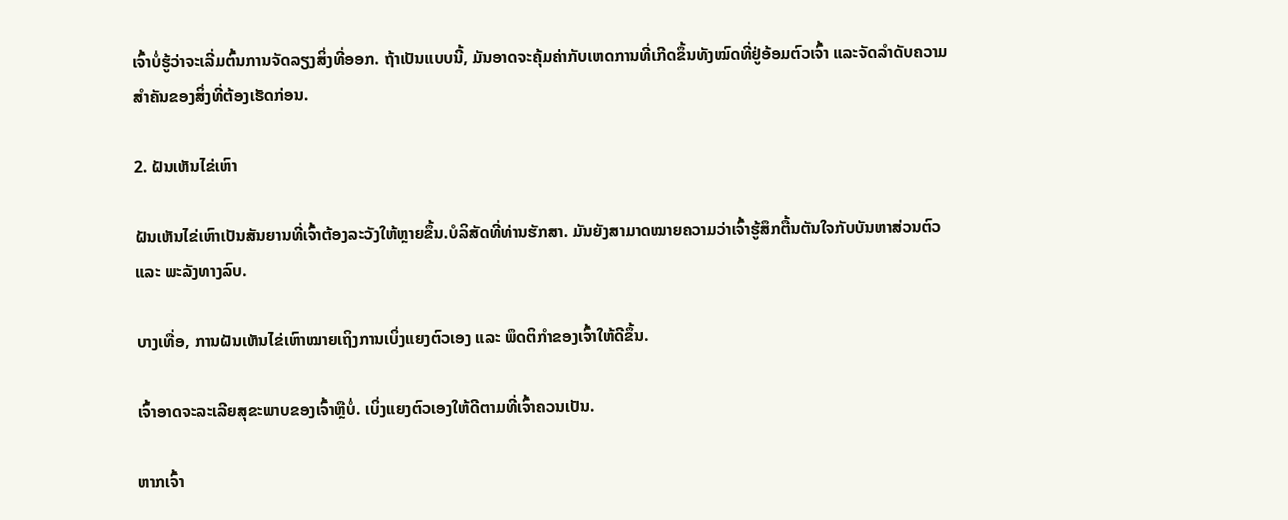ເຈົ້າບໍ່ຮູ້ວ່າຈະເລີ່ມຕົ້ນການຈັດລຽງສິ່ງທີ່ອອກ. ຖ້າເປັນແບບນີ້, ມັນອາດຈະຄຸ້ມຄ່າກັບເຫດການທີ່ເກີດຂຶ້ນທັງໝົດທີ່ຢູ່ອ້ອມຕົວເຈົ້າ ແລະຈັດລໍາດັບຄວາມສໍາຄັນຂອງສິ່ງທີ່ຕ້ອງເຮັດກ່ອນ.

2. ຝັນເຫັນໄຂ່ເຫົາ

ຝັນເຫັນໄຂ່ເຫົາເປັນສັນຍານທີ່ເຈົ້າຕ້ອງລະວັງໃຫ້ຫຼາຍຂຶ້ນ.ບໍລິສັດທີ່ທ່ານຮັກສາ. ມັນຍັງສາມາດໝາຍຄວາມວ່າເຈົ້າຮູ້ສຶກຕື້ນຕັນໃຈກັບບັນຫາສ່ວນຕົວ ແລະ ພະລັງທາງລົບ.

ບາງເທື່ອ, ການຝັນເຫັນໄຂ່ເຫົາໝາຍເຖິງການເບິ່ງແຍງຕົວເອງ ແລະ ພຶດຕິກຳຂອງເຈົ້າໃຫ້ດີຂຶ້ນ.

ເຈົ້າອາດຈະລະເລີຍສຸຂະພາບຂອງເຈົ້າຫຼືບໍ່. ເບິ່ງແຍງຕົວເອງໃຫ້ດີຕາມທີ່ເຈົ້າຄວນເປັນ.

ຫາກເຈົ້າ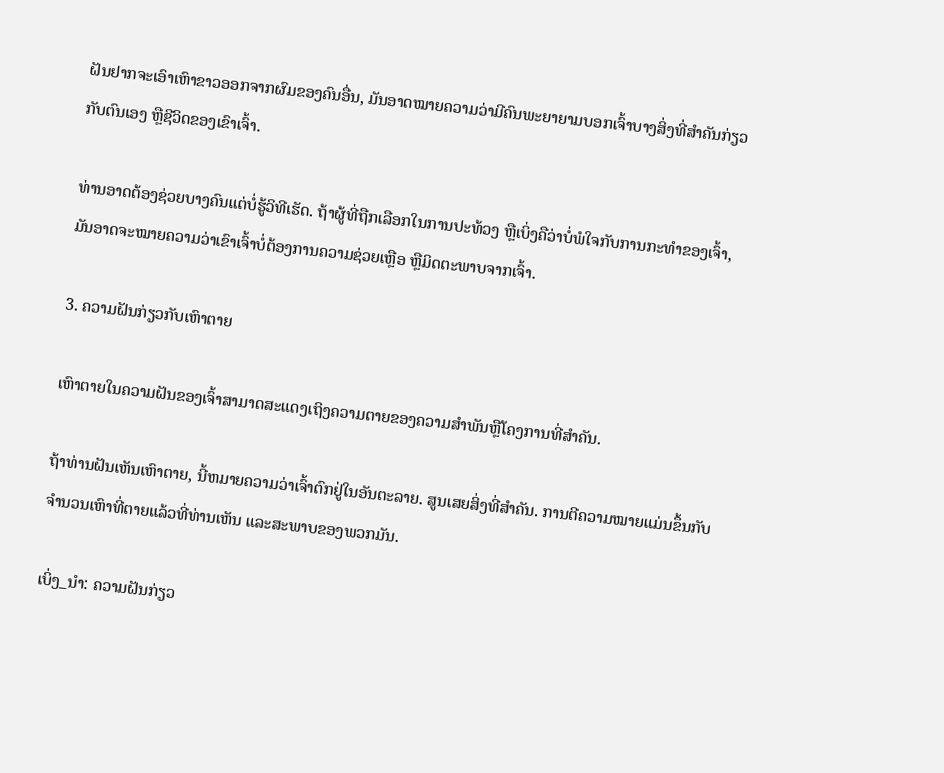ຝັນຢາກຈະເອົາເຫົາຂາວອອກຈາກຜົມຂອງຄົນອື່ນ, ມັນອາດໝາຍຄວາມວ່າມີຄົນພະຍາຍາມບອກເຈົ້າບາງສິ່ງທີ່ສຳຄັນກ່ຽວກັບຕົນເອງ ຫຼືຊີວິດຂອງເຂົາເຈົ້າ.

ທ່ານອາດຕ້ອງຊ່ວຍບາງຄົນແຕ່ບໍ່ຮູ້ວິທີເຮັດ. ຖ້າຜູ້ທີ່ຖືກເລືອກໃນການປະທ້ວງ ຫຼືເບິ່ງຄືວ່າບໍ່ພໍໃຈກັບການກະທຳຂອງເຈົ້າ, ມັນອາດຈະໝາຍຄວາມວ່າເຂົາເຈົ້າບໍ່ຕ້ອງການຄວາມຊ່ວຍເຫຼືອ ຫຼືມິດຕະພາບຈາກເຈົ້າ.

3. ຄວາມຝັນກ່ຽວກັບເຫົາຕາຍ

ເຫົາຕາຍໃນຄວາມຝັນຂອງເຈົ້າສາມາດສະແດງເຖິງຄວາມຕາຍຂອງຄວາມສໍາພັນຫຼືໂຄງການທີ່ສໍາຄັນ.

ຖ້າທ່ານຝັນເຫັນເຫົາຕາຍ, ນີ້ຫມາຍຄວາມວ່າເຈົ້າຕົກຢູ່ໃນອັນຕະລາຍ. ສູນເສຍສິ່ງທີ່ສໍາຄັນ. ການຕີຄວາມໝາຍແມ່ນຂຶ້ນກັບຈຳນວນເຫົາທີ່ຕາຍແລ້ວທີ່ທ່ານເຫັນ ແລະສະພາບຂອງພວກມັນ.

ເບິ່ງ_ນຳ: ຄວາມຝັນກ່ຽວ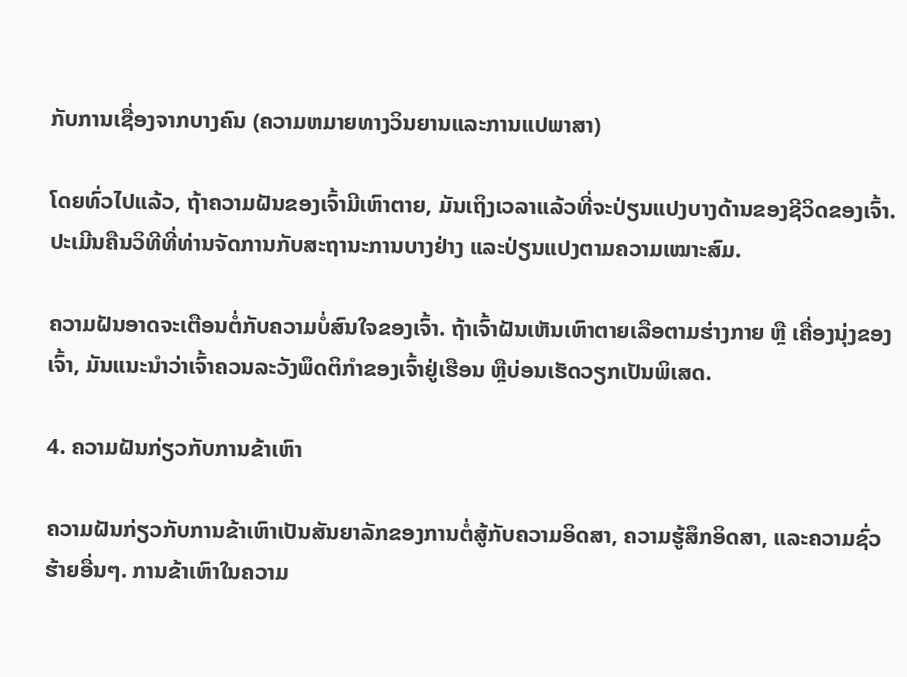ກັບການເຊື່ອງຈາກບາງຄົນ (ຄວາມຫມາຍທາງວິນຍານແລະການແປພາສາ)

ໂດຍທົ່ວໄປແລ້ວ, ຖ້າຄວາມຝັນຂອງເຈົ້າມີເຫົາຕາຍ, ມັນເຖິງເວລາແລ້ວທີ່ຈະປ່ຽນແປງບາງດ້ານຂອງຊີວິດຂອງເຈົ້າ. ປະເມີນຄືນວິທີທີ່ທ່ານຈັດການກັບສະຖານະການບາງຢ່າງ ແລະປ່ຽນແປງຕາມຄວາມເໝາະສົມ.

ຄວາມຝັນອາດຈະເຕືອນຕໍ່ກັບຄວາມບໍ່ສົນໃຈຂອງເຈົ້າ. ຖ້າເຈົ້າຝັນເຫັນເຫົາຕາຍເລືອຕາມຮ່າງກາຍ ຫຼື ເຄື່ອງນຸ່ງຂອງເຈົ້າ, ມັນແນະນຳວ່າເຈົ້າຄວນລະວັງພຶດຕິກຳຂອງເຈົ້າຢູ່ເຮືອນ ຫຼືບ່ອນເຮັດວຽກເປັນພິເສດ.

4. ຄວາມຝັນກ່ຽວກັບການຂ້າເຫົາ

ຄວາມຝັນກ່ຽວກັບການຂ້າເຫົາເປັນສັນຍາລັກຂອງການຕໍ່ສູ້ກັບຄວາມອິດສາ, ຄວາມຮູ້ສຶກອິດສາ, ແລະຄວາມຊົ່ວຮ້າຍອື່ນໆ. ການຂ້າເຫົາໃນຄວາມ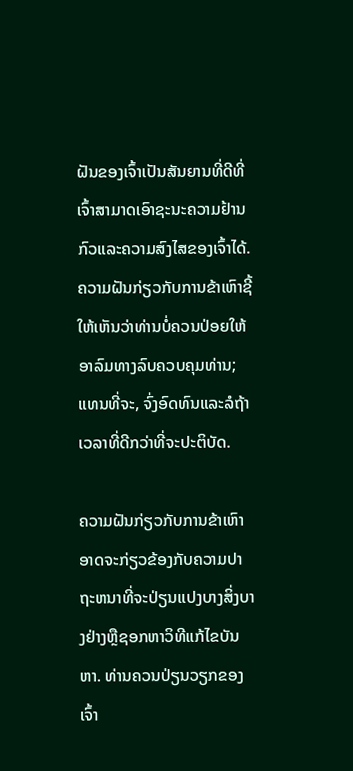ຝັນຂອງເຈົ້າເປັນສັນຍານທີ່ດີທີ່ເຈົ້າສາມາດເອົາຊະນະຄວາມຢ້ານກົວແລະຄວາມສົງໄສຂອງເຈົ້າໄດ້. ຄວາມຝັນກ່ຽວກັບການຂ້າເຫົາຊີ້ໃຫ້ເຫັນວ່າທ່ານບໍ່ຄວນປ່ອຍໃຫ້ອາລົມທາງລົບຄວບຄຸມທ່ານ; ແທນທີ່ຈະ, ຈົ່ງອົດທົນແລະລໍຖ້າເວລາທີ່ດີກວ່າທີ່ຈະປະຕິບັດ.

ຄວາມຝັນກ່ຽວກັບການຂ້າເຫົາອາດຈະກ່ຽວຂ້ອງກັບຄວາມປາຖະຫນາທີ່ຈະປ່ຽນແປງບາງສິ່ງບາງຢ່າງຫຼືຊອກຫາວິທີແກ້ໄຂບັນຫາ. ທ່ານຄວນປ່ຽນວຽກຂອງເຈົ້າ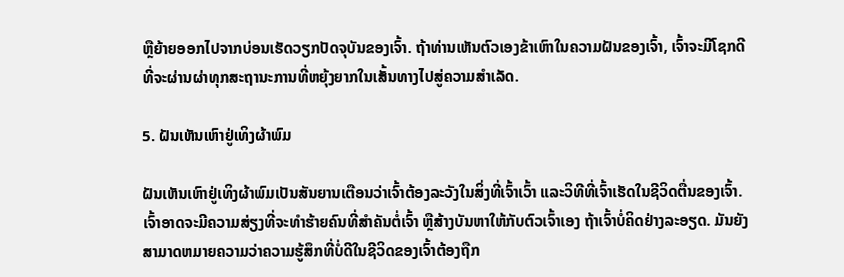ຫຼືຍ້າຍອອກໄປຈາກບ່ອນເຮັດວຽກປັດຈຸບັນຂອງເຈົ້າ. ຖ້າທ່ານເຫັນຕົວເອງຂ້າເຫົາໃນຄວາມຝັນຂອງເຈົ້າ, ເຈົ້າຈະມີໂຊກດີທີ່ຈະຜ່ານຜ່າທຸກສະຖານະການທີ່ຫຍຸ້ງຍາກໃນເສັ້ນທາງໄປສູ່ຄວາມສໍາເລັດ.

5. ຝັນເຫັນເຫົາຢູ່ເທິງຜ້າພົມ

ຝັນເຫັນເຫົາຢູ່ເທິງຜ້າພົມເປັນສັນຍານເຕືອນວ່າເຈົ້າຕ້ອງລະວັງໃນສິ່ງທີ່ເຈົ້າເວົ້າ ແລະວິທີທີ່ເຈົ້າເຮັດໃນຊີວິດຕື່ນຂອງເຈົ້າ. ເຈົ້າອາດຈະມີຄວາມສ່ຽງທີ່ຈະທໍາຮ້າຍຄົນທີ່ສໍາຄັນຕໍ່ເຈົ້າ ຫຼືສ້າງບັນຫາໃຫ້ກັບຕົວເຈົ້າເອງ ຖ້າເຈົ້າບໍ່ຄິດຢ່າງລະອຽດ. ມັນຍັງສາມາດຫມາຍຄວາມວ່າຄວາມຮູ້ສຶກທີ່ບໍ່ດີໃນຊີວິດຂອງເຈົ້າຕ້ອງຖືກ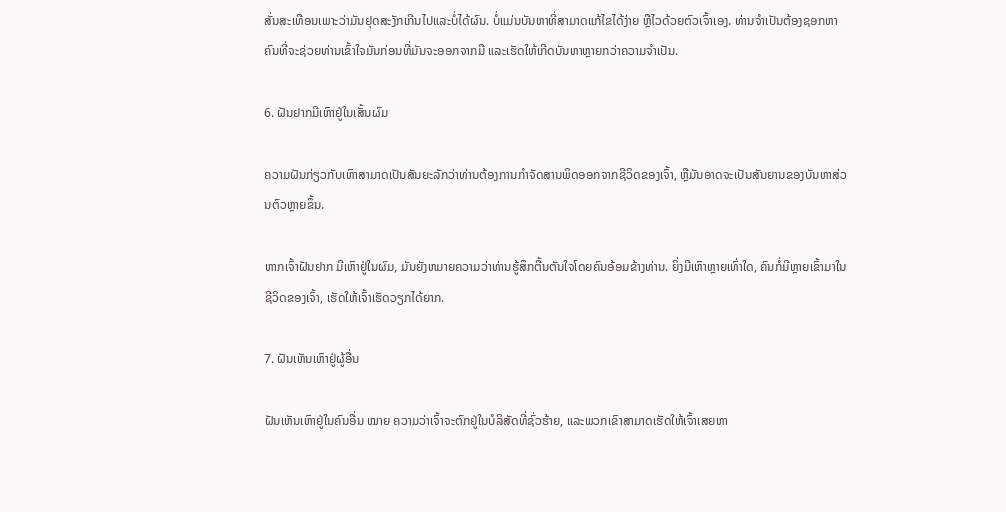ສັ່ນສະເທືອນເພາະວ່າມັນຢຸດສະງັກເກີນໄປແລະບໍ່ໄດ້ຜົນ. ບໍ່ແມ່ນບັນຫາທີ່ສາມາດແກ້ໄຂໄດ້ງ່າຍ ຫຼືໄວດ້ວຍຕົວເຈົ້າເອງ. ທ່ານຈໍາເປັນຕ້ອງຊອກຫາຄົນທີ່ຈະຊ່ວຍທ່ານເຂົ້າໃຈມັນກ່ອນທີ່ມັນຈະອອກຈາກມື ແລະເຮັດໃຫ້ເກີດບັນຫາຫຼາຍກວ່າຄວາມຈໍາເປັນ.

6. ຝັນຢາກມີເຫົາຢູ່ໃນເສັ້ນຜົມ

ຄວາມຝັນກ່ຽວກັບເຫົາສາມາດເປັນສັນຍະລັກວ່າທ່ານຕ້ອງການກໍາຈັດສານພິດອອກຈາກຊີວິດຂອງເຈົ້າ, ຫຼືມັນອາດຈະເປັນສັນຍານຂອງບັນຫາສ່ວນຕົວຫຼາຍຂຶ້ນ.

ຫາກເຈົ້າຝັນຢາກ ມີເຫົາຢູ່ໃນຜົມ, ມັນຍັງຫມາຍຄວາມວ່າທ່ານຮູ້ສຶກຕື້ນຕັນໃຈໂດຍຄົນອ້ອມຂ້າງທ່ານ. ຍິ່ງມີເຫົາຫຼາຍເທົ່າໃດ, ຄົນກໍ່ມີຫຼາຍເຂົ້າມາໃນຊີວິດຂອງເຈົ້າ, ເຮັດໃຫ້ເຈົ້າເຮັດວຽກໄດ້ຍາກ.

7. ຝັນເຫັນເຫົາຢູ່ຜູ້ອື່ນ

ຝັນເຫັນເຫົາຢູ່ໃນຄົນອື່ນ ໝາຍ ຄວາມວ່າເຈົ້າຈະຕົກຢູ່ໃນບໍລິສັດທີ່ຊົ່ວຮ້າຍ, ແລະພວກເຂົາສາມາດເຮັດໃຫ້ເຈົ້າເສຍຫາ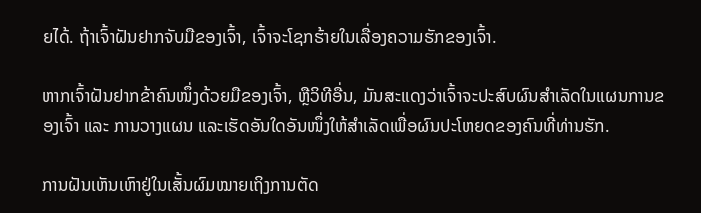ຍໄດ້. ຖ້າເຈົ້າຝັນຢາກຈັບມືຂອງເຈົ້າ, ເຈົ້າຈະໂຊກຮ້າຍໃນເລື່ອງຄວາມຮັກຂອງເຈົ້າ.

ຫາກເຈົ້າຝັນຢາກຂ້າຄົນໜຶ່ງດ້ວຍມືຂອງເຈົ້າ, ຫຼືວິທີອື່ນ, ມັນສະແດງວ່າເຈົ້າຈະປະສົບຜົນສຳເລັດໃນແຜນການຂອງເຈົ້າ ແລະ ການວາງແຜນ ແລະເຮັດອັນໃດອັນໜຶ່ງໃຫ້ສຳເລັດເພື່ອຜົນປະໂຫຍດຂອງຄົນທີ່ທ່ານຮັກ.

ການຝັນເຫັນເຫົາຢູ່ໃນເສັ້ນຜົມໝາຍເຖິງການຕັດ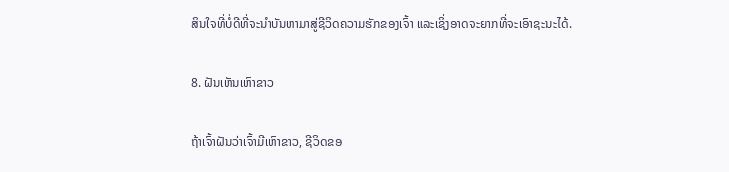ສິນໃຈທີ່ບໍ່ດີທີ່ຈະນຳບັນຫາມາສູ່ຊີວິດຄວາມຮັກຂອງເຈົ້າ ແລະເຊິ່ງອາດຈະຍາກທີ່ຈະເອົາຊະນະໄດ້.

8. ຝັນເຫັນເຫົາຂາວ

ຖ້າເຈົ້າຝັນວ່າເຈົ້າມີເຫົາຂາວ, ຊີວິດຂອ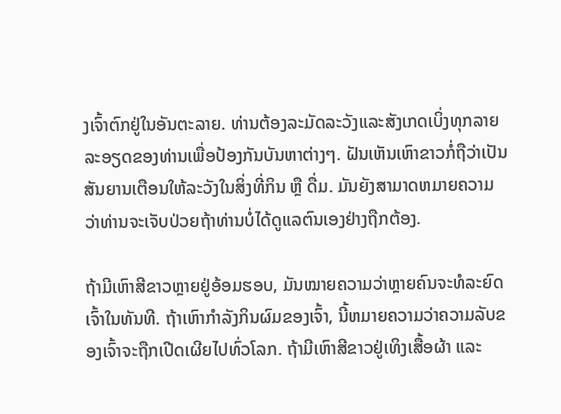ງເຈົ້າຕົກຢູ່ໃນອັນຕະລາຍ. ທ່ານຕ້ອງລະມັດລະວັງແລະສັງເກດເບິ່ງທຸກລາຍລະອຽດຂອງທ່ານເພື່ອປ້ອງກັນບັນຫາຕ່າງໆ. ຝັນເຫັນເຫົາຂາວກໍ່ຖືວ່າເປັນສັນຍານເຕືອນໃຫ້ລະວັງໃນສິ່ງທີ່ກິນ ຫຼື ດື່ມ. ມັນຍັງສາມາດຫມາຍຄວາມວ່າທ່ານຈະເຈັບປ່ວຍຖ້າທ່ານບໍ່ໄດ້ດູແລຕົນເອງຢ່າງຖືກຕ້ອງ.

ຖ້າມີເຫົາສີຂາວຫຼາຍຢູ່ອ້ອມຮອບ, ມັນໝາຍຄວາມວ່າຫຼາຍຄົນຈະທໍລະຍົດເຈົ້າໃນທັນທີ. ຖ້າເຫົາກໍາລັງກິນຜົມຂອງເຈົ້າ, ນີ້ຫມາຍຄວາມວ່າຄວາມລັບຂອງເຈົ້າຈະຖືກເປີດເຜີຍໄປທົ່ວໂລກ. ຖ້າມີເຫົາສີຂາວຢູ່ເທິງເສື້ອຜ້າ ແລະ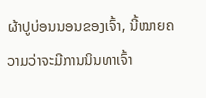ຜ້າປູບ່ອນນອນຂອງເຈົ້າ, ນີ້ໝາຍຄວາມວ່າຈະມີການນິນທາເຈົ້າ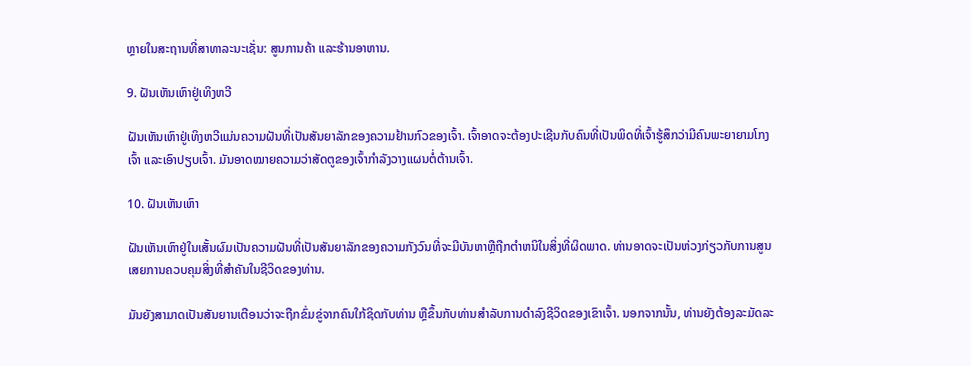ຫຼາຍໃນສະຖານທີ່ສາທາລະນະເຊັ່ນ: ສູນການຄ້າ ແລະຮ້ານອາຫານ.

9. ຝັນເຫັນເຫົາຢູ່ເທິງຫວີ

ຝັນເຫັນເຫົາຢູ່ເທິງຫວີແມ່ນຄວາມຝັນທີ່ເປັນສັນຍາລັກຂອງຄວາມຢ້ານກົວຂອງເຈົ້າ. ເຈົ້າອາດຈະຕ້ອງປະເຊີນກັບຄົນທີ່ເປັນພິດທີ່ເຈົ້າຮູ້ສຶກວ່າມີຄົນພະຍາຍາມໂກງເຈົ້າ ແລະເອົາປຽບເຈົ້າ. ມັນອາດໝາຍຄວາມວ່າສັດຕູຂອງເຈົ້າກຳລັງວາງແຜນຕໍ່ຕ້ານເຈົ້າ.

10. ຝັນເຫັນເຫົາ

ຝັນເຫັນເຫົາຢູ່ໃນເສັ້ນຜົມເປັນຄວາມຝັນທີ່ເປັນສັນຍາລັກຂອງຄວາມກັງວົນທີ່ຈະມີບັນຫາຫຼືຖືກຕໍາຫນິໃນສິ່ງທີ່ຜິດພາດ. ທ່ານອາດຈະເປັນຫ່ວງກ່ຽວກັບການສູນເສຍການຄວບຄຸມສິ່ງທີ່ສໍາຄັນໃນຊີວິດຂອງທ່ານ.

ມັນຍັງສາມາດເປັນສັນຍານເຕືອນວ່າຈະຖືກຂົ່ມຂູ່ຈາກຄົນໃກ້ຊິດກັບທ່ານ ຫຼືຂຶ້ນກັບທ່ານສໍາລັບການດໍາລົງຊີວິດຂອງເຂົາເຈົ້າ. ນອກຈາກນັ້ນ, ທ່ານຍັງຕ້ອງລະມັດລະ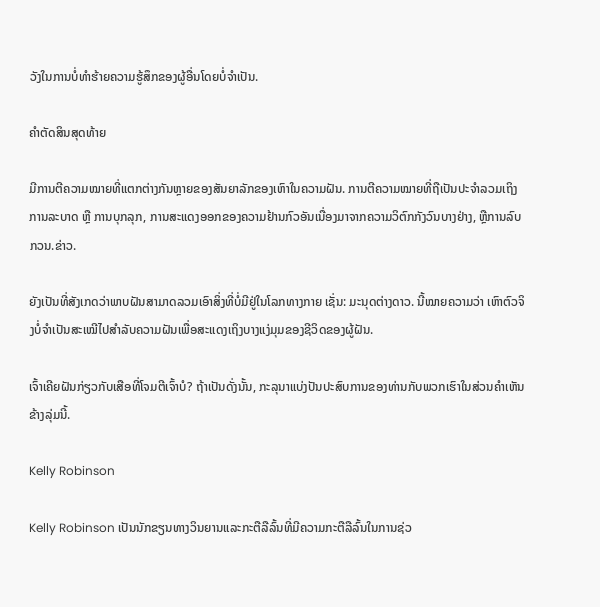ວັງໃນການບໍ່ທໍາຮ້າຍຄວາມຮູ້ສຶກຂອງຜູ້ອື່ນໂດຍບໍ່ຈໍາເປັນ.

ຄໍາຕັດສິນສຸດທ້າຍ

ມີການຕີຄວາມໝາຍທີ່ແຕກຕ່າງກັນຫຼາຍຂອງສັນຍາລັກຂອງເຫົາໃນຄວາມຝັນ. ການຕີຄວາມໝາຍທີ່ຖືເປັນປະຈຳລວມເຖິງການລະບາດ ຫຼື ການບຸກລຸກ, ການສະແດງອອກຂອງຄວາມຢ້ານກົວອັນເນື່ອງມາຈາກຄວາມວິຕົກກັງວົນບາງຢ່າງ, ຫຼືການລົບກວນ.ຂ່າວ.

ຍັງເປັນທີ່ສັງເກດວ່າພາບຝັນສາມາດລວມເອົາສິ່ງທີ່ບໍ່ມີຢູ່ໃນໂລກທາງກາຍ ເຊັ່ນ: ມະນຸດຕ່າງດາວ. ນີ້ໝາຍຄວາມວ່າ ເຫົາຕົວຈິງບໍ່ຈຳເປັນສະເໝີໄປສຳລັບຄວາມຝັນເພື່ອສະແດງເຖິງບາງແງ່ມຸມຂອງຊີວິດຂອງຜູ້ຝັນ.

ເຈົ້າເຄີຍຝັນກ່ຽວກັບເສືອທີ່ໂຈມຕີເຈົ້າບໍ? ຖ້າເປັນດັ່ງນັ້ນ, ກະລຸນາແບ່ງປັນປະສົບການຂອງທ່ານກັບພວກເຮົາໃນສ່ວນຄໍາເຫັນຂ້າງລຸ່ມນີ້.

Kelly Robinson

Kelly Robinson ເປັນນັກຂຽນທາງວິນຍານແລະກະຕືລືລົ້ນທີ່ມີຄວາມກະຕືລືລົ້ນໃນການຊ່ວ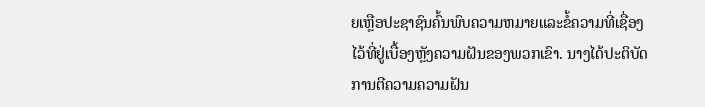ຍເຫຼືອປະຊາຊົນຄົ້ນພົບຄວາມຫມາຍແລະຂໍ້ຄວາມທີ່ເຊື່ອງໄວ້ທີ່ຢູ່ເບື້ອງຫຼັງຄວາມຝັນຂອງພວກເຂົາ. ນາງໄດ້ປະຕິບັດການຕີຄວາມຄວາມຝັນ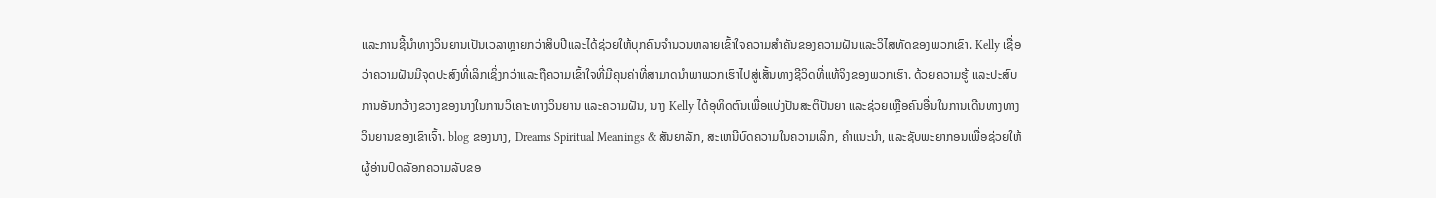ແລະການຊີ້ນໍາທາງວິນຍານເປັນເວລາຫຼາຍກວ່າສິບປີແລະໄດ້ຊ່ວຍໃຫ້ບຸກຄົນຈໍານວນຫລາຍເຂົ້າໃຈຄວາມສໍາຄັນຂອງຄວາມຝັນແລະວິໄສທັດຂອງພວກເຂົາ. Kelly ເຊື່ອວ່າຄວາມຝັນມີຈຸດປະສົງທີ່ເລິກເຊິ່ງກວ່າແລະຖືຄວາມເຂົ້າໃຈທີ່ມີຄຸນຄ່າທີ່ສາມາດນໍາພາພວກເຮົາໄປສູ່ເສັ້ນທາງຊີວິດທີ່ແທ້ຈິງຂອງພວກເຮົາ. ດ້ວຍຄວາມຮູ້ ແລະປະສົບການອັນກວ້າງຂວາງຂອງນາງໃນການວິເຄາະທາງວິນຍານ ແລະຄວາມຝັນ, ນາງ Kelly ໄດ້ອຸທິດຕົນເພື່ອແບ່ງປັນສະຕິປັນຍາ ແລະຊ່ວຍເຫຼືອຄົນອື່ນໃນການເດີນທາງທາງວິນຍານຂອງເຂົາເຈົ້າ. blog ຂອງນາງ, Dreams Spiritual Meanings & ສັນຍາລັກ, ສະເຫນີບົດຄວາມໃນຄວາມເລິກ, ຄໍາແນະນໍາ, ແລະຊັບພະຍາກອນເພື່ອຊ່ວຍໃຫ້ຜູ້ອ່ານປົດລັອກຄວາມລັບຂອ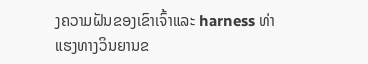ງຄວາມຝັນຂອງເຂົາເຈົ້າແລະ harness ທ່າແຮງທາງວິນຍານຂ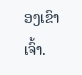ອງເຂົາເຈົ້າ.